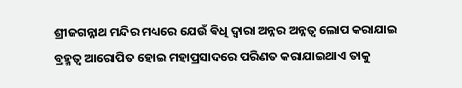ଶ୍ରୀଜଗନ୍ନାଥ ମନ୍ଦିର ମଧ୍ୟରେ ଯେଉଁ ଵିଧି ଦ୍ବାରା ଅନ୍ନର ଅନ୍ନତ୍ଵ ଲୋପ କରାଯାଇ ବ୍ରହ୍ମତ୍ଵ ଆରୋପିତ ହୋଇ ମହାପ୍ରସାଦରେ ପରିଣତ କରାଯାଇଥାଏ ତାକୁ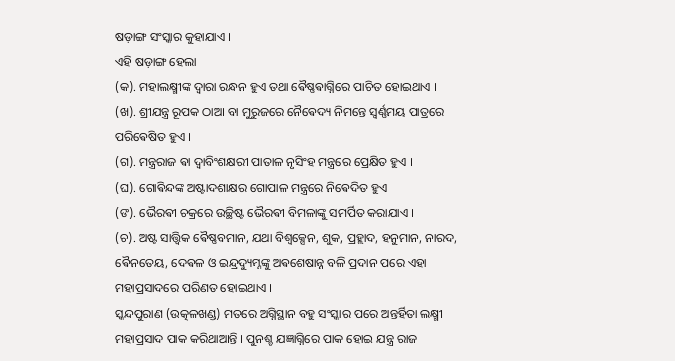ଷଡ଼ାଙ୍ଗ ସଂସ୍କାର କୁହାଯାଏ ।
ଏହି ଷଡ଼ାଙ୍ଗ ହେଲା
(କ). ମହାଲକ୍ଷ୍ମୀଙ୍କ ଦ୍ଵାରା ରନ୍ଧନ ହୁଏ ତଥା ଵୈଷ୍ଣଵାଗ୍ନିରେ ପାଚିତ ହୋଇଥାଏ ।
(ଖ). ଶ୍ରୀଯନ୍ତ୍ର ରୂପକ ଠାଆ ବା ମୁରୁଜରେ ନୈଵେଦ୍ୟ ନିମନ୍ତେ ସ୍ଵର୍ଣ୍ଣମୟ ପାତ୍ରରେ ପରିଵେଷିତ ହୁଏ ।
(ଗ). ମନ୍ତ୍ରରାଜ ଵା ଦ୍ୱାବିଂଶକ୍ଷରୀ ପାତାଳ ନୃସିଂହ ମନ୍ତ୍ରରେ ପ୍ରେକ୍ଷିତ ହୁଏ ।
(ଘ). ଗୋଵିନ୍ଦଙ୍କ ଅଷ୍ଟାଦଶାକ୍ଷର ଗୋପାଳ ମନ୍ତ୍ରରେ ନିଵେଦିତ ହୁଏ
(ଙ). ଭୈରଵୀ ଚକ୍ରରେ ଉଚ୍ଛିଷ୍ଟ ଭୈରଵୀ ବିମଳାଙ୍କୁ ସମର୍ପିତ କରାଯାଏ ।
(ଚ). ଅଷ୍ଟ ସାତ୍ତ୍ଵିକ ଵୈଷ୍ଣବମାନ, ଯଥା ବିଶ୍ଵକ୍ସେନ, ଶୁକ, ପ୍ରହ୍ଲାଦ, ହନୁମାନ, ନାରଦ, ଵୈନତେୟ, ଦେଵଳ ଓ ଇନ୍ଦ୍ରଦ୍ୟୁମ୍ନଙ୍କୁ ଅଵଶେଷାନ୍ନ ବଳି ପ୍ରଦାନ ପରେ ଏହା ମହାପ୍ରସାଦରେ ପରିଣତ ହୋଇଥାଏ ।
ସ୍କନ୍ଦପୁରାଣ (ଉତ୍କଳଖଣ୍ଡ) ମତରେ ଅଗ୍ନିସ୍ଥାନ ବହୁ ସଂସ୍କାର ପରେ ଅନ୍ତର୍ହିତା ଲକ୍ଷ୍ମୀ ମହାପ୍ରସାଦ ପାକ କରିଥାଆନ୍ତି । ପୁନଶ୍ଚ ଯଜ୍ଞାଗ୍ନିରେ ପାକ ହୋଇ ଯନ୍ତ୍ର ରାଜ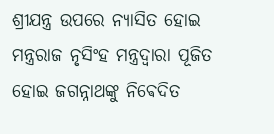ଶ୍ରୀଯନ୍ତ୍ର ଉପରେ ନ୍ୟାସିତ ହୋଇ ମନ୍ତ୍ରରାଜ ନୃସିଂହ ମନ୍ତ୍ରଦ୍ଵାରା ପୂଜିତ ହୋଇ ଜଗନ୍ନାଥଙ୍କୁ ନିଵେଦିତ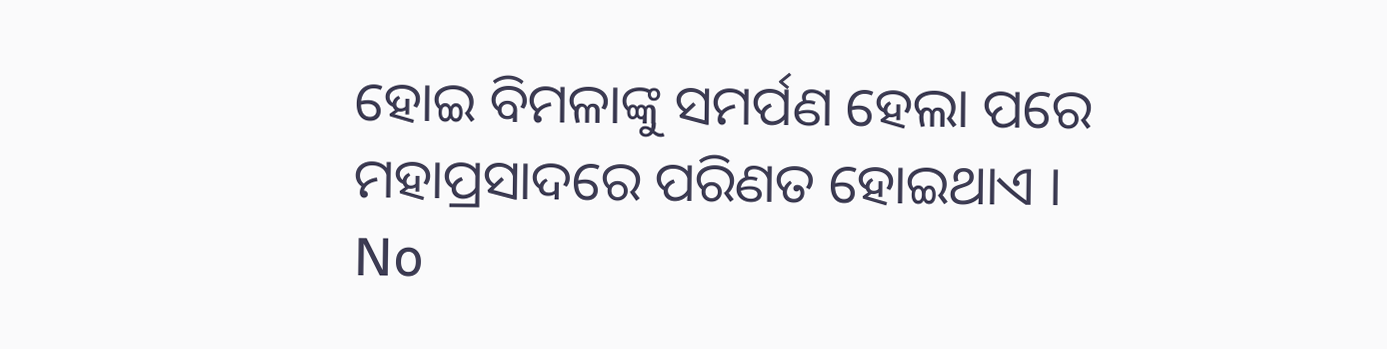ହୋଇ ବିମଳାଙ୍କୁ ସମର୍ପଣ ହେଲା ପରେ ମହାପ୍ରସାଦରେ ପରିଣତ ହୋଇଥାଏ ।
No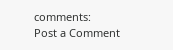comments:
Post a Comment